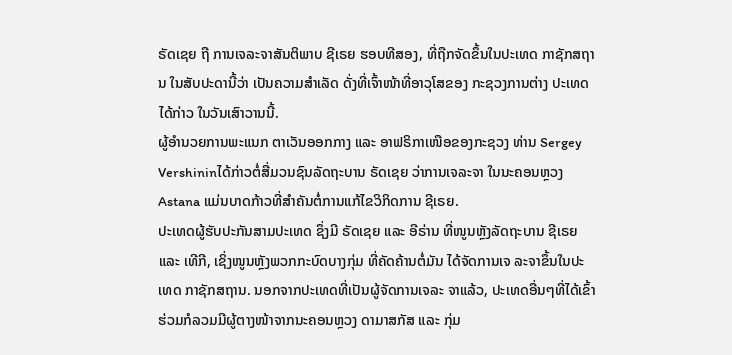ຣັດເຊຍ ຖື ການເຈລະຈາສັນຕິພາບ ຊີເຣຍ ຮອບທີສອງ, ທີ່ຖືກຈັດຂຶ້ນໃນປະເທດ ກາຊັກສຖານ ໃນສັບປະດານີ້ວ່າ ເປັນຄວາມສຳເລັດ ດັ່ງທີ່ເຈົ້າໜ້າທີ່ອາວຸໂສຂອງ ກະຊວງການຕ່າງ ປະເທດໄດ້ກ່າວ ໃນວັນເສົາວານນີ້.
ຜູ້ອຳນວຍການພະແນກ ຕາເວັນອອກກາງ ແລະ ອາຟຣິກາເໜືອຂອງກະຊວງ ທ່ານ Sergey Vershininໄດ້ກ່າວຕໍ່ສື່ມວນຊົນລັດຖະບານ ຣັດເຊຍ ວ່າການເຈລະຈາ ໃນນະຄອນຫຼວງ Astana ແມ່ນບາດກ້າວທີ່ສຳຄັນຕໍ່ການແກ້ໄຂວິກິດການ ຊີເຣຍ.
ປະເທດຜູ້ຮັບປະກັນສາມປະເທດ ຊຶ່ງມີ ຣັດເຊຍ ແລະ ອີຣ່ານ ທີ່ໜູນຫຼັງລັດຖະບານ ຊີເຣຍ ແລະ ເທີກີ, ເຊິ່ງໜູນຫຼັງພວກກະບົດບາງກຸ່ມ ທີ່ຄັດຄ້ານຕໍ່ມັນ ໄດ້ຈັດການເຈ ລະຈາຂຶ້ນໃນປະເທດ ກາຊັກສຖານ. ນອກຈາກປະເທດທີ່ເປັນຜູ້ຈັດການເຈລະ ຈາແລ້ວ, ປະເທດອື່ນໆທີ່ໄດ້ເຂົ້າຮ່ວມກໍລວມມີຜູ້ຕາງໜ້າຈາກນະຄອນຫຼວງ ດາມາສກັສ ແລະ ກຸ່ມ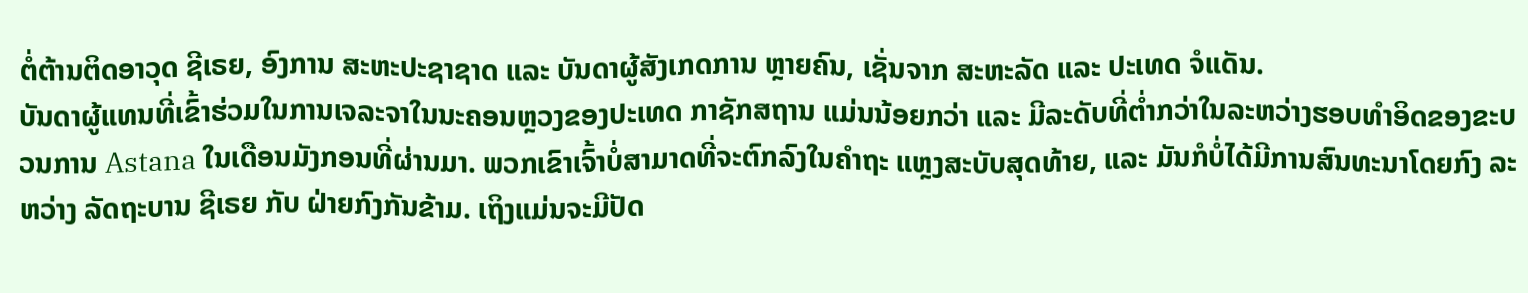ຕໍ່ຕ້ານຕິດອາວຸດ ຊີເຣຍ, ອົງການ ສະຫະປະຊາຊາດ ແລະ ບັນດາຜູ້ສັງເກດການ ຫຼາຍຄົນ, ເຊັ່ນຈາກ ສະຫະລັດ ແລະ ປະເທດ ຈໍແດັນ.
ບັນດາຜູ້ແທນທີ່ເຂົ້າຮ່ວມໃນການເຈລະຈາໃນນະຄອນຫຼວງຂອງປະເທດ ກາຊັກສຖານ ແມ່ນນ້ອຍກວ່າ ແລະ ມີລະດັບທີ່ຕ່ຳກວ່າໃນລະຫວ່າງຮອບທຳອິດຂອງຂະບວນການ Astana ໃນເດືອນມັງກອນທີ່ຜ່ານມາ. ພວກເຂົາເຈົ້າບໍ່ສາມາດທີ່ຈະຕົກລົງໃນຄຳຖະ ແຫຼງສະບັບສຸດທ້າຍ, ແລະ ມັນກໍບໍ່ໄດ້ມີການສົນທະນາໂດຍກົງ ລະຫວ່າງ ລັດຖະບານ ຊີເຣຍ ກັບ ຝ່າຍກົງກັນຂ້າມ. ເຖິງແມ່ນຈະມີປັດ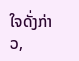ໃຈດັ່ງກ່າວ,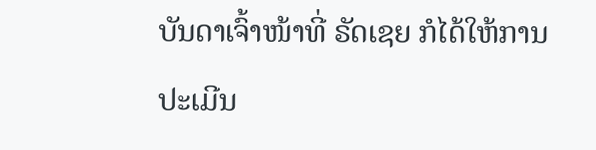ບັນດາເຈົ້າໜ້າທີ່ ຣັດເຊຍ ກໍໄດ້ໃຫ້ການປະເມີນ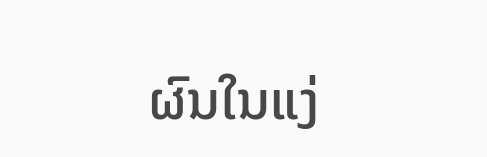ຜົນໃນແງ່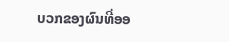ບວກຂອງຜົນທີ່ອອ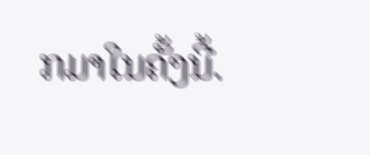ກມາໃນຄັ້ງນີ້.